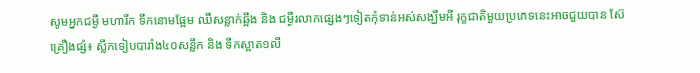សូមអ្នកជម្ងឺ មហារីក ទឹកនោមផ្អែម ឈឺសន្លាក់ឆ្អឹង និង ជម្ងឺរលាកផ្សេងៗទៀតកុំទាន់អស់សង្ឃឹមអី រុក្ខជាតិមួយប្រភេទនេះអាចជួយបាន ស៊ែ
គ្រឿងផ្សំ៖ ស្លឹកទៀបបារាំង៤០សន្លឹក និង ទឹកស្អាត១លី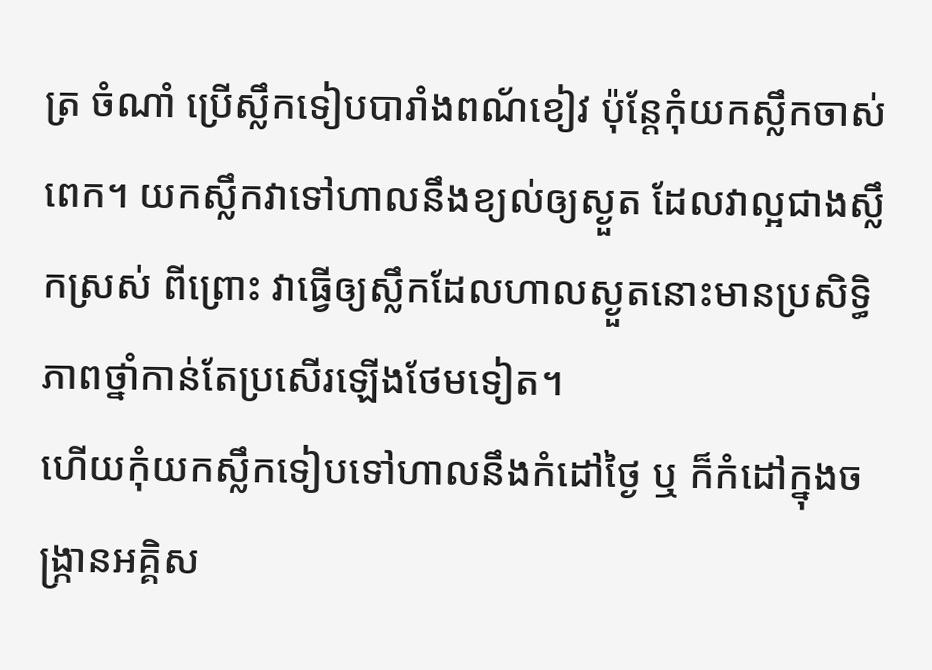ត្រ ចំណាំ ប្រើស្លឹកទៀបបារាំងពណ័ខៀវ ប៉ុន្តែកុំយកស្លឹកចាស់ពេក។ យកស្លឹកវាទៅហាលនឹងខ្យល់ឲ្យស្ងួត ដែលវាល្អជាងស្លឹកស្រស់ ពីព្រោះ វាធ្វើឲ្យស្លឹកដែលហាលស្ងួតនោះមានប្រសិទ្ធិភាពថ្នាំកាន់តែប្រសើរឡើងថែមទៀត។
ហើយកុំយកស្លឹកទៀបទៅហាលនឹងកំដៅថ្ងៃ ឬ ក៏កំដៅក្នុងចង្ក្រានអគ្គិស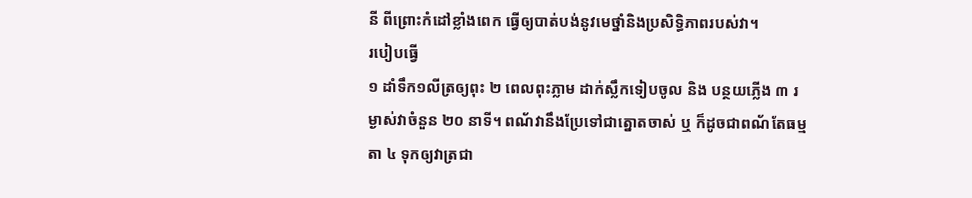នី ពីព្រោះកំដៅខ្លាំងពេក ធ្វើឲ្យបាត់បង់នូវមេថ្នាំនិងប្រសិទ្ធិភាពរបស់វា។
របៀបធ្វើ
១ ដាំទឹក១លីត្រឲ្យពុះ ២ ពេលពុះភ្លាម ដាក់ស្លឹកទៀបចូល និង បន្ថយភ្លើង ៣ រម្ងាស់វាចំនួន ២០ នាទី។ ពណ័វានឹងប្រែទៅជាត្នោតចាស់ ឬ ក៏ដូចជាពណ័តែធម្មតា ៤ ទុកឲ្យវាត្រជា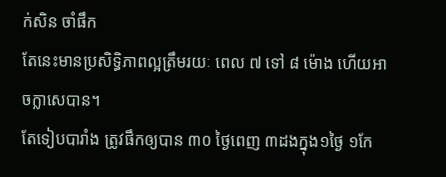ក់សិន ចាំផឹក
តែនេះមានប្រសិទ្ធិភាពល្អត្រឹមរយៈ ពេល ៧ ទៅ ៨ ម៉ោង ហើយអាចក្លាសេបាន។
តែទៀបបារាំង ត្រូវផឹកឲ្យបាន ៣០ ថ្ងៃពេញ ៣ដងក្នុង១ថ្ងៃ ១កែ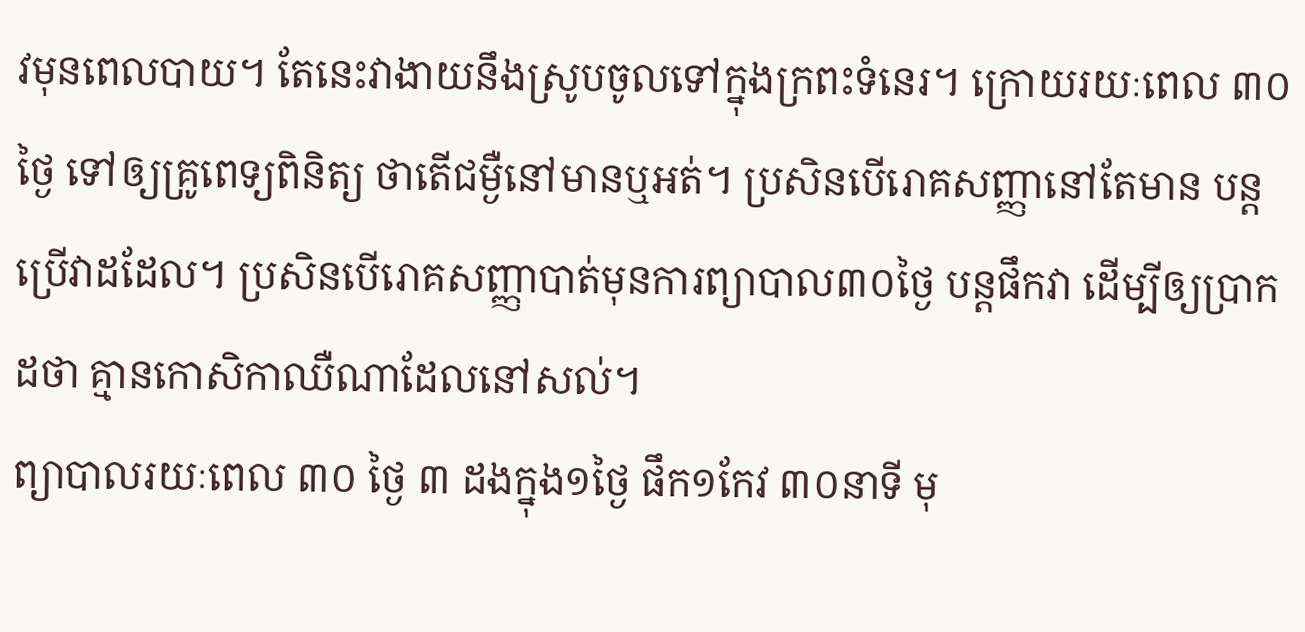វមុនពេលបាយ។ តែនេះវាងាយនឹងស្រូបចូលទៅក្នុងក្រពះទំនេរ។ ក្រោយរយៈពេល ៣០ ថ្ងៃ ទៅឲ្យគ្រូពេទ្យពិនិត្យ ថាតើជម្ងឺនៅមានឬអត់។ ប្រសិនបើរោគសញ្ញានៅតែមាន បន្តប្រើវាដដែល។ ប្រសិនបើរោគសញ្ញាបាត់មុនការព្យាបាល៣០ថ្ងៃ បន្តផឹកវា ដើម្បីឲ្យប្រាកដថា គ្មានកោសិកាឈឺណាដែលនៅសល់។
ព្យាបាលរយៈពេល ៣០ ថ្ងៃ ៣ ដងក្នុង១ថ្ងៃ ផឹក១កែវ ៣០នាទី មុ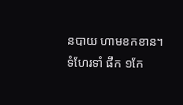នបាយ ហាមខកខាន។
ទំហែរទាំ ផឹក ១កែ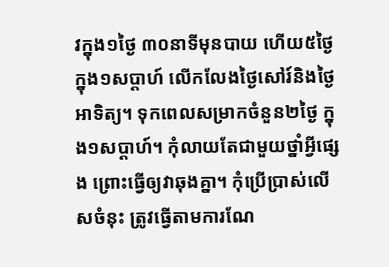វក្នុង១ថ្ងៃ ៣០នាទីមុនបាយ ហើយ៥ថ្ងៃក្នុង១សប្តាហ៍ លើកលែងថ្ងៃសៅរ៍និងថ្ងៃអាទិត្យ។ ទុកពេលសម្រាកចំនួន២ថ្ងៃ ក្នុង១សប្តាហ៍។ កុំលាយតែជាមួយថ្នាំអ្វីផ្សេង ព្រោះធ្វើឲ្យវាឆុងគ្នា។ កុំប្រើប្រាស់លើសចំនុះ ត្រូវធ្វើតាមការណែ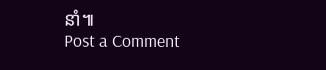នាំ៕
Post a Comment